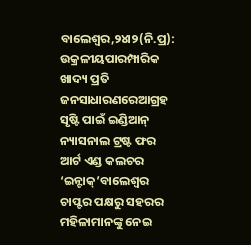ବାଲେଶ୍ୱର,୨୪ା୨(ନି.ପ୍ର): ଉକ୍ରଳୀୟପାରମ୍ପାରିକ ଖାଦ୍ୟ ପ୍ରତି ଜନସାଧାରଣରେଆଗ୍ରହ ସୃଷ୍ଟି ପାଇଁ ଇଣ୍ଡିଆନ୍ ନ୍ୟାସନାଲ ଟ୍ରଷ୍ଟ ଫର ଆର୍ଟ ଏଣ୍ଡ କଲଚର ‘ଇନ୍ଟାକ୍’ବାଲେଶ୍ୱର ଚାପ୍ଟର ପକ୍ଷରୁ ସହରର ମହିଳାମାନଙ୍କୁ ନେଇ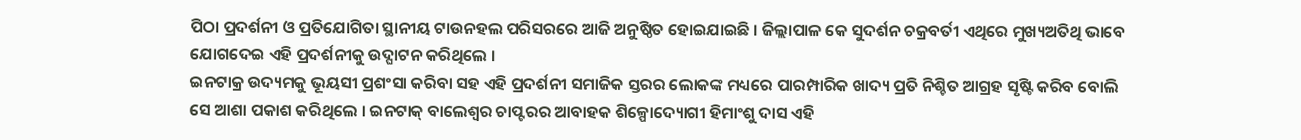ପିଠା ପ୍ରଦର୍ଶନୀ ଓ ପ୍ରତିଯୋଗିତା ସ୍ଥାନୀୟ ଟାଉନହଲ ପରିସରରେ ଆଜି ଅନୁଷ୍ଠିତ ହୋଇଯାଇଛି । ଜିଲ୍ଲାପାଳ କେ ସୁଦର୍ଶନ ଚକ୍ରବର୍ତୀ ଏଥିରେ ମୁଖ୍ୟଅତିଥି ଭାବେ ଯୋଗଦେଇ ଏହି ପ୍ରଦର୍ଶନୀକୁ ଉଦ୍ଘାଟନ କରିଥିଲେ ।
ଇନଟାକ୍ର ଉଦ୍ୟମକୁ ଭୂୟସୀ ପ୍ରଶଂସା କରିବା ସହ ଏହି ପ୍ରଦର୍ଶନୀ ସମାଜିକ ସ୍ତରର ଲୋକଙ୍କ ମଧ୍ୟରେ ପାରମ୍ପାରିକ ଖାଦ୍ୟ ପ୍ରତି ନିଶ୍ଚିତ ଆଗ୍ରହ ସୃଷ୍ଟି କରିବ ବୋଲି ସେ ଆଶା ପକାଶ କରିଥିଲେ । ଇନଟାକ୍ ବାଲେଶ୍ୱର ଚାପ୍ଟରର ଆବାହକ ଶିଳ୍ପୋଦ୍ୟୋଗୀ ହିମାଂଶୁ ଦାସ ଏହି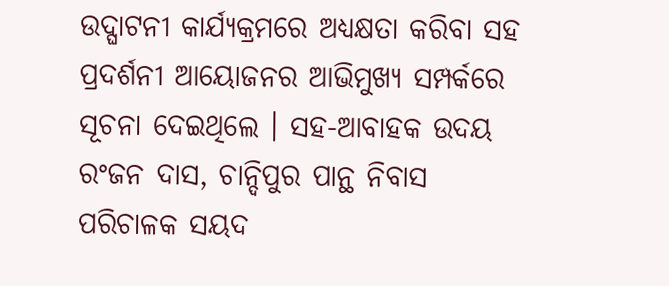ଉଦ୍ଘାଟନୀ କାର୍ଯ୍ୟକ୍ରମରେ ଅଧ୍ୟକ୍ଷତା କରିବା ସହ ପ୍ରଦର୍ଶନୀ ଆୟୋଜନର ଆଭିମୁଖ୍ୟ ସମ୍ପର୍କରେ ସୂଚନା ଦେଇଥିଲେ । ସହ-ଆବାହକ ଉଦୟ ରଂଜନ ଦାସ, ଚାନ୍ଦିପୁର ପାନ୍ଥ ନିବାସ ପରିଚାଳକ ସୟଦ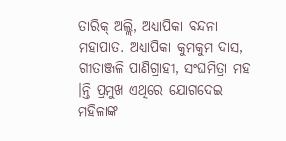ତାରିକ୍ ଅଲ୍ଲି, ଅଧ୍ୟାପିକା ବନ୍ଦନା ମହାପାତ. ଅଧ୍ୟାପିକା କୁମକୁମ ଦାସ, ଗୀତାଞ୍ଜଳି ପାଣିଗ୍ରାହୀ, ସଂଘମିତ୍ରା ମହ ।ନ୍ତି ପ୍ରମୁଖ ଏଥିରେ ଯୋଗଦେଇ ମହିଳାଙ୍କ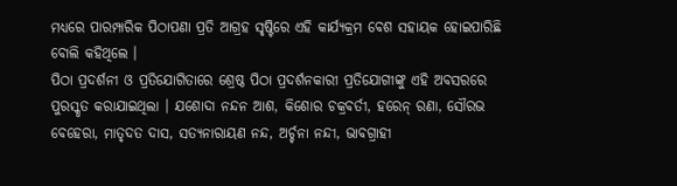ମଧ୍ୟରେ ପାରମ୍ପାରିକ ପିଠାପଣା ପ୍ରତି ଆଗ୍ରହ ସୃଷ୍ଟିରେ ଏହି କାର୍ଯ୍ୟକ୍ରମ ବେଶ ସହାୟକ ହୋଇପାରିଛି ବୋଲି କହିଥିଲେ ।
ପିଠା ପ୍ରଦର୍ଶନୀ ଓ ପ୍ରତିଯୋଗିତାରେ ଶ୍ରେଷ୍ଠ ପିଠା ପ୍ରଦର୍ଶନକାରୀ ପ୍ରତିଯୋଗୀଙ୍କୁ ଏହି ଅବସରରେ ପୁରସ୍କୃତ କରାଯାଇଥିଲା । ଯଶୋଦା ନନ୍ଦନ ଆଶ, କିଶୋର ଚକ୍ରବର୍ତୀ, ହରେନ୍ ରଣା, ସୌରଭ ବେହେରା, ମାତୃଦତ ଦାସ, ସତ୍ୟନାରାୟଣ ନନ୍ଦ, ଅର୍ଚ୍ଚନା ନନ୍ଦୀ, ଭାବଗ୍ରାହୀ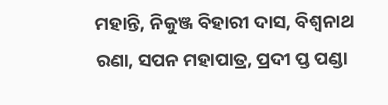ମହାନ୍ତି, ନିକୁଞ୍ଜ ବିହାରୀ ଦାସ, ବିଶ୍ୱନାଥ ରଣା, ସପନ ମହାପାତ୍ର, ପ୍ରଦୀ ପ୍ତ ପଣ୍ଡା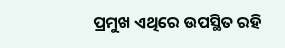ପ୍ରମୁଖ ଏଥିରେ ଉପସ୍ଥିତ ରହି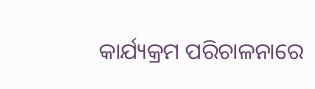କାର୍ଯ୍ୟକ୍ରମ ପରିଚାଳନାରେ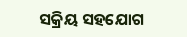ସକ୍ରିୟ ସହଯୋଗ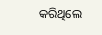କରିଥିଲେ